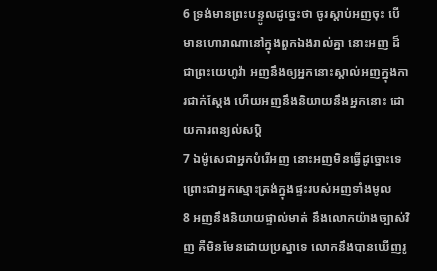6 ទ្រង់មានព្រះបន្ទូលដូច្នេះថា ចូរស្តាប់អញចុះ បើមានហោរាណានៅក្នុងពួកឯងរាល់គ្នា នោះអញ ដ៏ជាព្រះយេហូវ៉ា អញនឹងឲ្យអ្នកនោះស្គាល់អញក្នុងការជាក់ស្តែង ហើយអញនឹងនិយាយនឹងអ្នកនោះ ដោយការពន្យល់សប្តិ
7 ឯម៉ូសេជាអ្នកបំរើអញ នោះអញមិនធ្វើដូច្នោះទេ ព្រោះជាអ្នកស្មោះត្រង់ក្នុងផ្ទះរបស់អញទាំងមូល
8 អញនឹងនិយាយផ្ទាល់មាត់ នឹងលោកយ៉ាងច្បាស់វិញ គឺមិនមែនដោយប្រស្នាទេ លោកនឹងបានឃើញរូ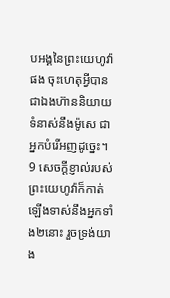បអង្គនៃព្រះយេហូវ៉ាផង ចុះហេតុអ្វីបានជាឯងហ៊ាននិយាយទំនាស់នឹងម៉ូសេ ជាអ្នកបំរើអញដូច្នេះ។
9 សេចក្ដីខ្ញាល់របស់ព្រះយេហូវ៉ាក៏កាត់ឡើងទាស់នឹងអ្នកទាំង២នោះ រួចទ្រង់យាង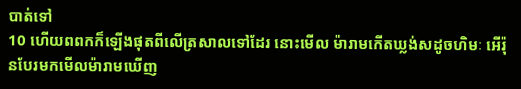បាត់ទៅ
10 ហើយពពកក៏ឡើងផុតពីលើត្រសាលទៅដែរ នោះមើល ម៉ារាមកើតឃ្លង់សដូចហិមៈ អើរ៉ុនបែរមកមើលម៉ារាមឃើញ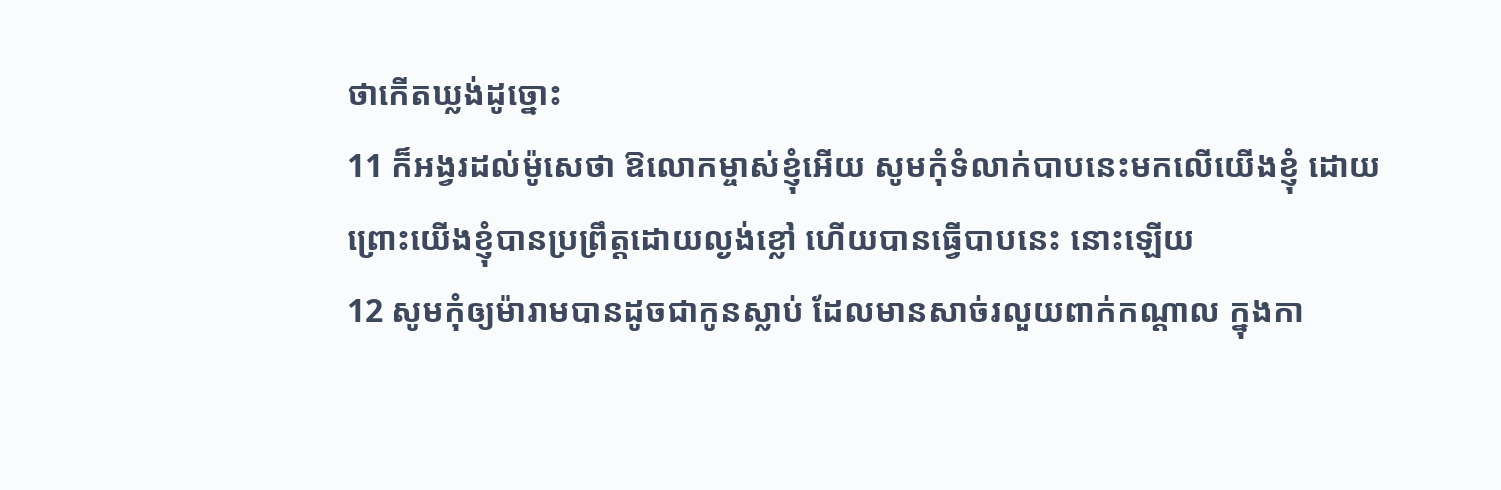ថាកើតឃ្លង់ដូច្នោះ
11 ក៏អង្វរដល់ម៉ូសេថា ឱលោកម្ចាស់ខ្ញុំអើយ សូមកុំទំលាក់បាបនេះមកលើយើងខ្ញុំ ដោយព្រោះយើងខ្ញុំបានប្រព្រឹត្តដោយល្ងង់ខ្លៅ ហើយបានធ្វើបាបនេះ នោះឡើយ
12 សូមកុំឲ្យម៉ារាមបានដូចជាកូនស្លាប់ ដែលមានសាច់រលួយពាក់កណ្តាល ក្នុងកា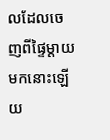លដែលចេញពីផ្ទៃម្តាយមកនោះឡើយ